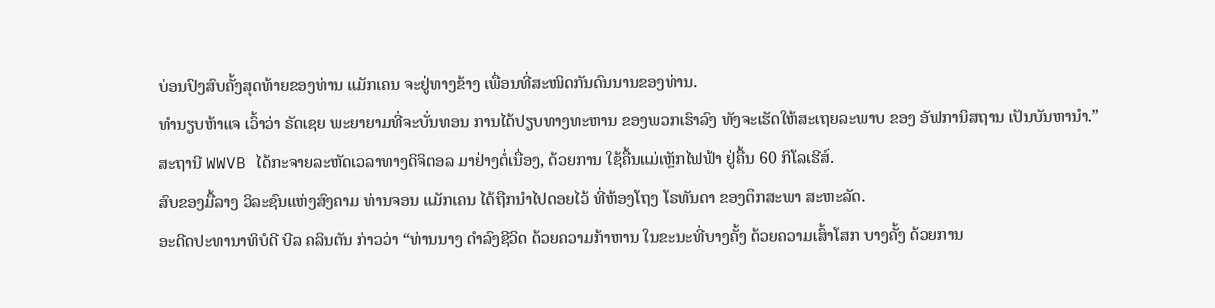ບ່ອນປົງສົບຄັ້ງສຸດທ້າຍຂອງທ່ານ ແມັກເຄນ ຈະຢູ່ທາງຂ້າງ ເພື່ອນທີ່ສະໜິດກັນດົນນານຂອງທ່ານ.
ທຳນຽບຫ້າແຈ ເວົ້າວ່າ ຣັດເຊຍ ພະຍາຍາມທີ່ຈະບັ່ນທອນ ການໄດ້ປຽບທາງທະຫານ ຂອງພວກເຮົາລົງ ທັງຈະເຮັດໃຫ້ສະເຖຍລະພາບ ຂອງ ອັຟການິສຖານ ເປັນບັນຫານຳ.”
ສະຖານີ WWVB ໄດ້ກະຈາຍລະຫັດເວລາທາງດິຈິຕອລ ມາຢ່າງຕໍ່ເນື່ອງ, ດ້ວຍການ ໃຊ້ຄື້ນແມ່ເຫຼັກໄຟຟ້າ ຢູ່ຄື້ນ 60 ກິໂລເຮີສ໌.
ສົບຂອງມື້ລາງ ວິລະຊົນແຫ່ງສົງຄາມ ທ່ານຈອນ ແມັກເຄນ ໄດ້ຖືກນຳໄປດອຍໄວ້ ທີ່ຫ້ອງໂຖງ ໂຣທັນດາ ຂອງຕຶກສະພາ ສະຫະລັດ.
ອະດີດປະທານາທິບໍດີ ບີລ ຄລິນຕັນ ກ່າວວ່າ “ທ່ານນາງ ດຳລົງຊີວິດ ດ້ວຍຄວາມກ້າຫານ ໃນຂະນະທີ່ບາງຄັ້ງ ດ້ວຍຄວາມເສົ້າໂສກ ບາງຄັ້ງ ດ້ວຍການ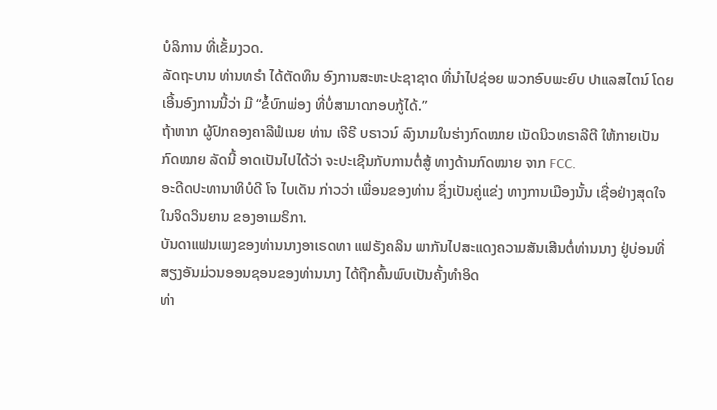ບໍລິການ ທີ່ເຂັ້ມງວດ.
ລັດຖະບານ ທ່ານທຣຳ ໄດ້ຕັດທຶນ ອົງການສະຫະປະຊາຊາດ ທີ່ນຳໄປຊ່ອຍ ພວກອົບພະຍົບ ປາແລສໄຕນ໌ ໂດຍເອີ້ນອົງການນີ້ວ່າ ມີ “ຂໍ້ບົກພ່ອງ ທີ່ບໍ່ສາມາດກອບກູ້ໄດ້.”
ຖ້າຫາກ ຜູ້ປົກຄອງຄາລີຟໍເນຍ ທ່ານ ເຈີຣີ ບຣາວນ໌ ລົງນາມໃນຮ່າງກົດໝາຍ ເນັດນິວທຣາລີຕີ ໃຫ້ກາຍເປັນ ກົດໝາຍ ລັດນີ້ ອາດເປັນໄປໄດ້ວ່າ ຈະປະເຊີນກັບການຕໍ່ສູ້ ທາງດ້ານກົດໝາຍ ຈາກ FCC.
ອະດີດປະທານາທິບໍດີ ໂຈ ໄບເດັນ ກ່າວວ່າ ເພື່ອນຂອງທ່ານ ຊຶ່ງເປັນຄູ່ແຂ່ງ ທາງການເມືອງນັ້ນ ເຊື່ອຢ່າງສຸດໃຈ ໃນຈິດວິນຍານ ຂອງອາເມຣິກາ.
ບັນດາແຟນເພງຂອງທ່ານນາງອາເຣດທາ ແຟຣັງຄລິນ ພາກັນໄປສະແດງຄວາມສັນເສີນຕໍ່ທ່ານນາງ ຢູ່ບ່ອນທີ່ ສຽງອັນມ່ວນອອນຊອນຂອງທ່ານນາງ ໄດ້ຖືກຄົ້ນພົບເປັນຄັ້ງທໍາອິດ
ທ່າ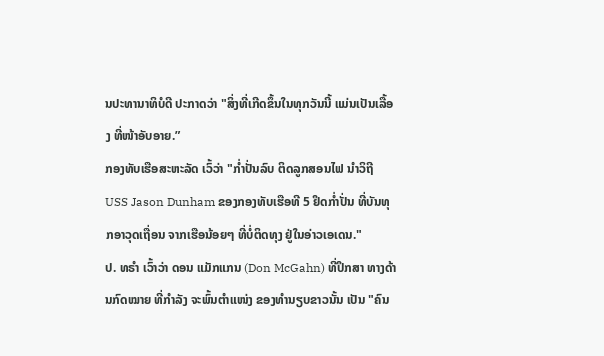ນປະທານາທິບໍດີ ປະກາດວ່າ "ສິ່ງທີ່ເກີດຂຶ້ນໃນທຸກວັນນີ້ ແມ່ນເປັນເລື້ອງ ທີ່ໜ້າອັບອາຍ.”
ກອງທັບເຮືອສະຫະລັດ ເວົ້ວ່າ "ກໍ່າປັ່ນລົບ ຕິດລູກສອນໄຟ ນໍາວິຖີ USS Jason Dunham ຂອງກອງທັບເຮືອທີ 5 ຢຶດກໍ່າປັ່ນ ທີ່ບັນທຸກອາວຸດເຖື່ອນ ຈາກເຮືອນ້ອຍໆ ທີ່ບໍ່ຕິດທຸງ ຢູ່ໃນອ່າວເອເດນ."
ປ. ທຣໍາ ເວົ້າວ່າ ດອນ ແມັກແກນ (Don McGahn) ທີ່ປຶກສາ ທາງດ້ານກົດໝາຍ ທີ່ກໍາລັງ ຈະພົ້ນຕຳແໜ່ງ ຂອງທໍານຽບຂາວນັ້ນ ເປັນ "ຄົນ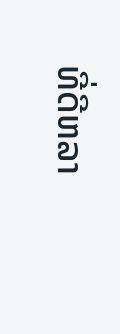ທີ່ດີຫລາ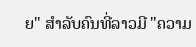ຍ" ສໍາລັບຄົນທີ່ລາວມີ "ຄວາມ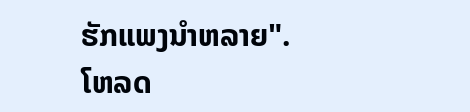ຮັກແພງນໍາຫລາຍ".
ໂຫລດ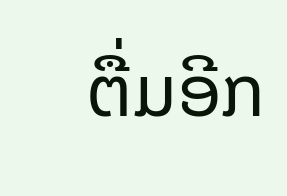ຕື່ມອີກ